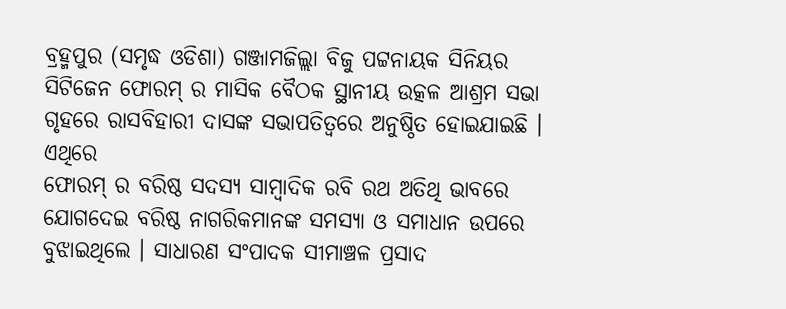ବ୍ରହ୍ମପୁର (ସମୃଦ୍ଧ ଓଡିଶା) ଗଞ୍ଜାମଜିଲ୍ଲା ବିଜୁ ପଟ୍ଟନାୟକ ସିନିୟର ସିଟିଜେନ ଫୋରମ୍ ର ମାସିକ ବୈଠକ ସ୍ଥାନୀୟ ଉତ୍କଳ ଆଶ୍ରମ ସଭା ଗୃହରେ ରାସବିହାରୀ ଦାସଙ୍କ ସଭାପତିତ୍ୱରେ ଅନୁଷ୍ଠିତ ହୋଇଯାଇଛି । ଏଥିରେ
ଫୋରମ୍ ର ବରିଷ୍ଠ ସଦସ୍ୟ ସାମ୍ବାଦିକ ରବି ରଥ ଅତିଥି ଭାବରେ ଯୋଗଦେଇ ବରିଷ୍ଠ ନାଗରିକମାନଙ୍କ ସମସ୍ୟା ଓ ସମାଧାନ ଉପରେ ବୁଝାଇଥିଲେ । ସାଧାରଣ ସଂପାଦକ ସୀମାଞ୍ଚଳ ପ୍ରସାଦ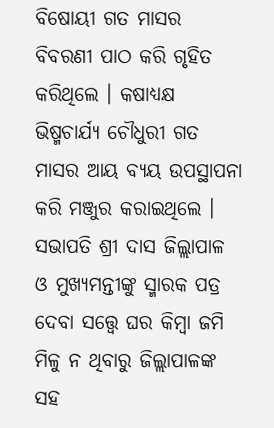ବିଷୋୟୀ ଗତ ମାସର ବିବରଣୀ ପାଠ କରି ଗୃହିତ କରିଥିଲେ । କଷାଧ୍ୟକ୍ଷ ଭିଷ୍ମଚାର୍ଯ୍ୟ ଚୌଧୁରୀ ଗତ ମାସର ଆୟ ବ୍ୟୟ ଉପସ୍ଥାପନା କରି ମଞ୍ଜୁର କରାଇଥିଲେ । ସଭାପତି ଶ୍ରୀ ଦାସ ଜିଲ୍ଲାପାଳ ଓ ମୁଖ୍ୟମନ୍ତୀଙ୍କୁ ସ୍ମାରକ ପତ୍ର ଦେବା ସତ୍ତ୍ଵେ ଘର କିମ୍ବା ଜମି ମିଳୁ ନ ଥିବାରୁ ଜିଲ୍ଲାପାଳଙ୍କ ସହ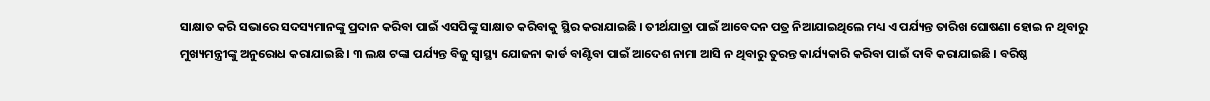ସାକ୍ଷାତ କରି ସଭାରେ ସଦସ୍ୟମାନଙ୍କୁ ପ୍ରଦାନ କରିବା ପାଇଁ ଏସପିଙ୍କୁ ସାକ୍ଷାତ କରିବାକୁ ସ୍ଥିର କରାଯାଇଛି । ତୀର୍ଥଯାତ୍ରା ପାଇଁ ଆବେଦନ ପତ୍ର ନିଆଯାଇଥିଲେ ମଧ୍ୟ ଏ ପର୍ଯ୍ୟନ୍ତ ତାରିଖ ଘୋଷଣା ହୋଇ ନ ଥିବାରୁ ମୁଖ୍ୟମନ୍ତ୍ରୀଙ୍କୁ ଅନୁରୋଧ କରାଯାଇଛି । ୩ ଲକ୍ଷ ଟଙ୍କା ପର୍ଯ୍ୟନ୍ତ ବିଜୁ ସ୍ୱାସ୍ଥ୍ୟ ଯୋଜନା କାର୍ଡ ବାଣ୍ଟିବା ପାଇଁ ଆଦେଶ ନାମା ଆସି ନ ଥିବାରୁ ତୁରନ୍ତ କାର୍ଯ୍ୟକାରି କରିବା ପାଇଁ ଦାବି କରାଯାଇଛି । ବରିଷ୍ଠ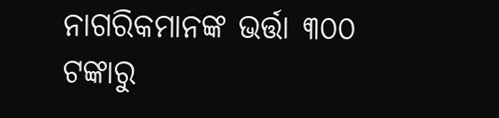ନାଗରିକମାନଙ୍କ ଭର୍ତ୍ତା ୩୦୦ ଟଙ୍କାରୁ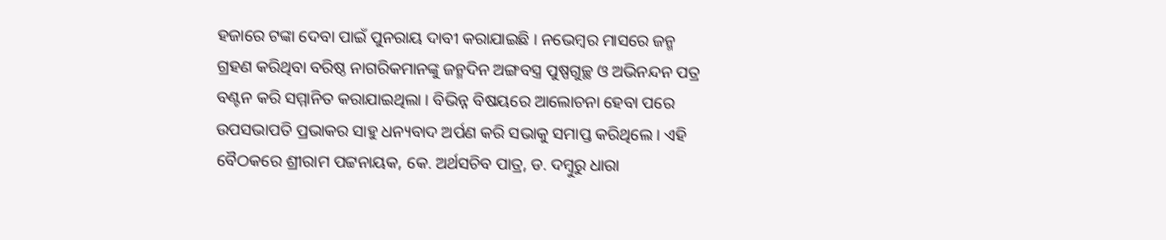ହଜାରେ ଟଙ୍କା ଦେବା ପାଇଁ ପୁନରାୟ ଦାବୀ କରାଯାଇଛି । ନଭେମ୍ୱର ମାସରେ ଜନ୍ମ ଗ୍ରହଣ କରିଥିବା ବରିଷ୍ଠ ନାଗରିକମାନଙ୍କୁ ଜନ୍ମଦିନ ଅଙ୍ଗବସ୍ତ୍ର ପୁଷ୍ପଗୁଚ୍ଛ ଓ ଅଭିନନ୍ଦନ ପତ୍ର ବଣ୍ଟନ କରି ସମ୍ମାନିତ କରାଯାଇଥିଲା । ବିଭିନ୍ନ ବିଷୟରେ ଆଲୋଚନା ହେବା ପରେ ଉପସଭାପତି ପ୍ରଭାକର ସାହୁ ଧନ୍ୟବାଦ ଅର୍ପଣ କରି ସଭାକୁ ସମାପ୍ତ କରିଥିଲେ । ଏହି ବୈଠକରେ ଶ୍ରୀରାମ ପଟ୍ଟନାୟକ, କେ. ଅର୍ଥସଚିବ ପାତ୍ର, ଡ. ଦମ୍ବୁରୁ ଧାରା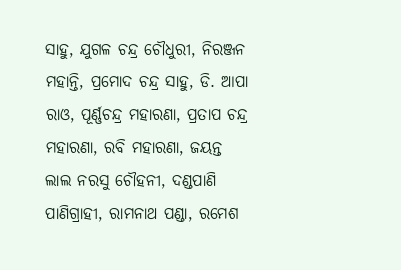ସାହୁ, ଯୁଗଳ ଚନ୍ଦ୍ର ଚୌଧୁରୀ, ନିରଞ୍ଜନ ମହାନ୍ତି, ପ୍ରମୋଦ ଚନ୍ଦ୍ର ସାହୁ, ଡି. ଆପା ରାଓ, ପୂର୍ଣ୍ଣଚନ୍ଦ୍ର ମହାରଣା, ପ୍ରତାପ ଚନ୍ଦ୍ର ମହାରଣା, ରବି ମହାରଣା, ଜୟନ୍ତ ଲାଲ ନରସୁ ଚୌହନୀ, ଦଣ୍ଡପାଣି ପାଣିଗ୍ରାହୀ, ରାମନାଥ ପଣ୍ଡା, ରମେଶ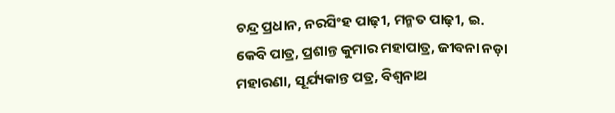ଚନ୍ଦ୍ର ପ୍ରଧାନ, ନରସିଂହ ପାଢ଼ୀ, ମନ୍ମତ ପାଢ଼ୀ, ଇ. କେବି ପାତ୍ର, ପ୍ରଶାନ୍ତ କୁମାର ମହାପାତ୍ର, ଜୀବନା ନଡ଼ା ମହାରଣା, ସୂର୍ଯ୍ୟକାନ୍ତ ପତ୍ର, ବିଶ୍ୱନାଥ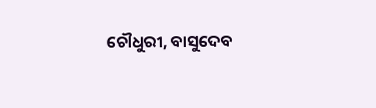ଚୌଧୁରୀ, ବାସୁଦେବ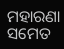ମହାରଣା ସମେତ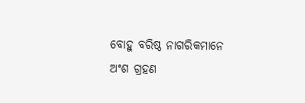ବୋହୁ ବରିଷ୍ଠ ନାଗରିକମାନେ ଅଂଶ ଗ୍ରହଣ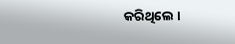କରିଥିଲେ ।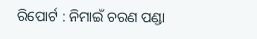ରିପୋର୍ଟ : ନିମାଇଁ ଚରଣ ପଣ୍ଡା